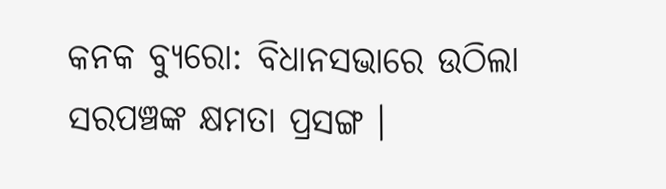କନକ ବ୍ୟୁରୋ: ବିଧାନସଭାରେ ଉଠିଲା ସରପଞ୍ଚଙ୍କ କ୍ଷମତା ପ୍ରସଙ୍ଗ ।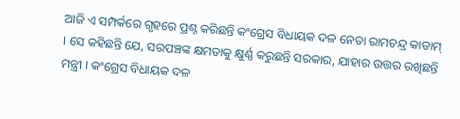ଆଜି ଏ ସମ୍ପର୍କରେ ଗୃହରେ ପ୍ରଶ୍ନ କରିଛନ୍ତି କଂଗ୍ରେସ ବିଧାୟକ ଦଳ ନେତା ରାମଚନ୍ଦ୍ର କାଡାମ୍ । ସେ କହିଛନ୍ତି ଯେ, ସରପଞ୍ଚଙ୍କ କ୍ଷମତାକୁ କ୍ଷୁର୍ଣ୍ଣ କରୁଛନ୍ତି ସରକାର, ଯାହାର ଉତ୍ତର ରଖିଛନ୍ତି ମନ୍ତ୍ରୀ । କଂଗ୍ରେସ ବିଧାୟକ ଦଳ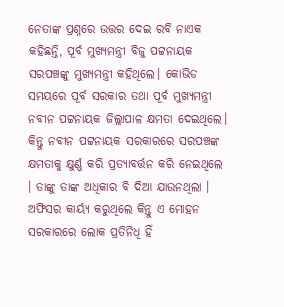ନେତାଙ୍କ ପ୍ରଶ୍ନରେ ଉତ୍ତର ଦେଇ ରବି ନାଏକ କହିଛନ୍ତି, ପୂର୍ବ ମୁଖ୍ୟମନ୍ତ୍ରୀ ବିଜୁ ପଟ୍ଟନାୟକ ସରପଞ୍ଚଙ୍କୁ ମୁଖ୍ୟମନ୍ତ୍ରୀ କହିଥିଲେ। କୋଭିଡ ସମୟରେ ପୂର୍ବ ସରକାର ତଥା ପୂର୍ବ ମୁଖ୍ୟମନ୍ତ୍ରୀ ନବୀନ ପଟ୍ଟନାୟକ ଜିଲ୍ଲାପାଳ କ୍ଷମତା ଦେଇଥିଲେ। କିନ୍ତୁ ନବୀନ ପଟ୍ଟନାୟକ ସରକାରରେ ସରପଞ୍ଚଙ୍କ କ୍ଷମତାକୁ କ୍ଷୁର୍ଣ୍ଣ କରି ପ୍ରତ୍ୟାବର୍ତ୍ତନ କରି ନେଇଥିଲେ । ତାଙ୍କୁ ତାଙ୍କ ଅଧିକାର ବି ଦିଆ ଯାଉନଥିଲା । ଅଫିସର କାର୍ୟ୍ୟ କରୁଥିଲେ କିନ୍ତୁ ଏ ମୋହନ ସରକାରରେ ଲୋକ ପ୍ରତିନିଧି ହିଁ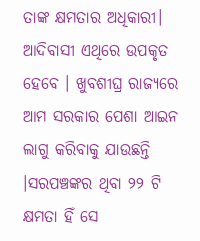ତାଙ୍କ କ୍ଷମତାର ଅଧିକାରୀ। ଆଦିବାସୀ ଏଥିରେ ଉପକୃତ ହେବେ । ଖୁବଶୀଘ୍ର ରାଜ୍ୟରେ ଆମ ସରକାର ପେଶା ଆଇନ ଲାଗୁ କରିବାକୁ ଯାଉଛନ୍ତି ।ସରପଞ୍ଚଙ୍କର ଥିବା ୨୨ ଟି କ୍ଷମତା ହିଁ ସେ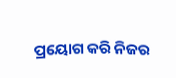ପ୍ରୟୋଗ କରି ନିଜର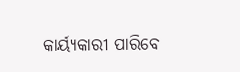କାର୍ୟ୍ୟକାରୀ ପାରିବେ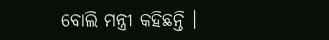ବୋଲି ମନ୍ତ୍ରୀ କହିଛନ୍ତି ।